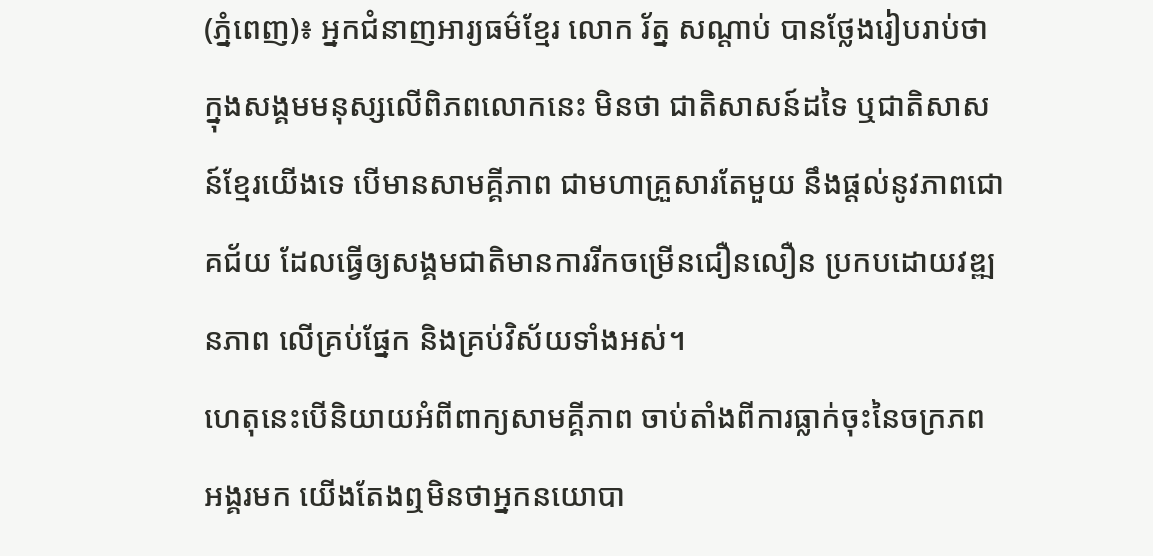(ភ្នំពេញ)៖ អ្នកជំនាញអារ្យធម៌ខ្មែរ លោក រ័ត្ន សណ្តាប់ បានថ្លែងរៀបរាប់ថា ក្នុងសង្គមមនុស្សលើពិភពលោកនេះ មិនថា ជាតិសាសន៍ដទៃ ឬជាតិសាសន៍ខ្មែរយើងទេ បើមានសាមគ្គីភាព ជាមហាគ្រួសារតែមួយ នឹងផ្ដល់នូវភាពជោគជ័យ ដែលធ្វើឲ្យសង្គមជាតិមានការរីកចម្រើនជឿនលឿន ប្រកបដោយវឌ្ឍនភាព លើគ្រប់ផ្នែក និងគ្រប់វិស័យទាំងអស់។
ហេតុនេះបើនិយាយអំពីពាក្យសាមគ្គីភាព ចាប់តាំងពីការធ្លាក់ចុះនៃចក្រភពអង្គរមក យើងតែងឮមិនថាអ្នកនយោបា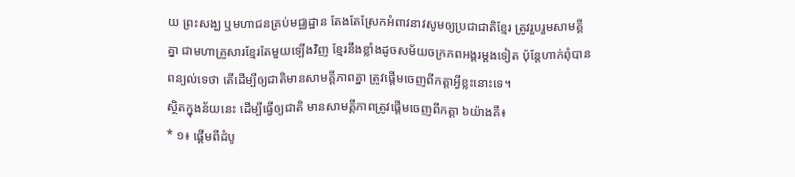យ ព្រះសង្ឃ ឬមហាជនគ្រប់មជ្ឈដ្ឋាន តែងតែស្រែកអំពាវនាវសូមឲ្យប្រជាជាតិខ្មែរ ត្រូវរួបរួមសាមគ្គីគ្នា ជាមហាគ្រួសារខ្មែរតែមួយទ្បើងវិញ ខ្មែរនឹងខ្លាំងដូចសម័យចក្រភពអង្គរម្តងទៀត ប៉ុន្ដែហាក់ពុំបានពន្យល់ទេថា តើដើម្បីឲ្យជាតិមានសាមគ្គីភាពគ្នា ត្រូវផ្ដើមចេញពីកត្ដាអ្វីខ្លះនោះទេ។
ស្ថិតក្នុងន័យនេះ ដើម្បីធ្វើឲ្យជាតិ មានសាមគ្គីភាពត្រូវផ្ដើមចេញពីកត្ដា ៦យ៉ាងគឺ៖
* ១៖ ផ្ដើមពីដំបូ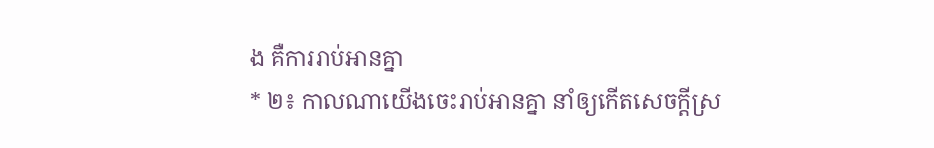ង គឺការរាប់អានគ្នា
* ២៖ កាលណាយើងចេះរាប់អានគ្នា នាំឲ្យកើតសេចក្ដីស្រ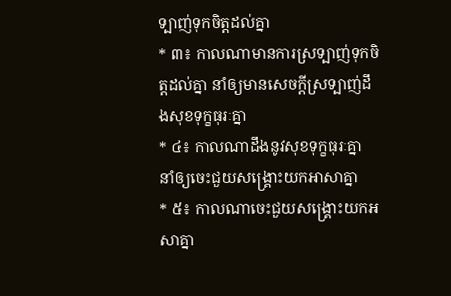ទ្បាញ់ទុកចិត្ដដល់គ្នា
* ៣៖ កាលណាមានការស្រទ្បាញ់ទុកចិត្ដដល់គ្នា នាំឲ្យមានសេចក្ដីស្រទ្បាញ់ដឹងសុខទុក្ខធុរៈគ្នា
* ៤៖ កាលណាដឹងនូវសុខទុក្ខធុរៈគ្នា នាំឲ្យចេះជួយសង្រ្គោះយកអាសាគ្នា
* ៥៖ កាលណាចេះជួយសង្រ្គោះយកអសាគ្នា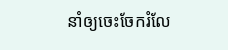នាំឲ្យចេះចែករំលែ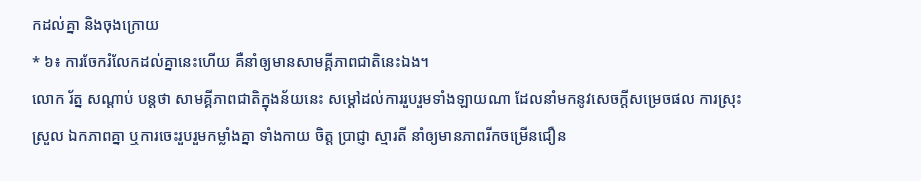កដល់គ្នា និងចុងក្រោយ
* ៦៖ ការចែករំលែកដល់គ្នានេះហើយ គឺនាំឲ្យមានសាមគ្គីភាពជាតិនេះឯង។
លោក រ័ត្ន សណ្ដាប់ បន្ដថា សាមគ្គីភាពជាតិក្នុងន័យនេះ សម្តៅដល់ការរួបរួមទាំងឡាយណា ដែលនាំមកនូវសេចក្ដីសម្រេចផល ការស្រុះស្រួល ឯកភាពគ្នា ឬការចេះរួបរួមកម្លាំងគ្នា ទាំងកាយ ចិត្ត ប្រាជ្ញា ស្មារតី នាំឲ្យមានភាពរីកចម្រើនជឿន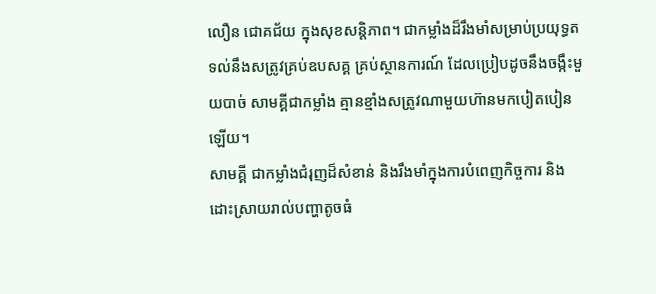លឿន ជោគជ័យ ក្នុងសុខសន្តិភាព។ ជាកម្លាំងដ៏រឹងមាំសម្រាប់ប្រយុទ្ធតទល់នឹងសត្រូវគ្រប់ឧបសគ្គ គ្រប់ស្ថានការណ៍ ដែលប្រៀបដូចនឹងចង្កឹះមួយបាច់ សាមគ្គីជាកម្លាំង គ្មានខ្មាំងសត្រូវណាមួយហ៊ានមកបៀតបៀនឡើយ។
សាមគ្គី ជាកម្លាំងជំរុញដ៏សំខាន់ និងរឹងមាំក្នុងការបំពេញកិច្ចការ និងដោះស្រាយរាល់បញ្ហាតូចធំ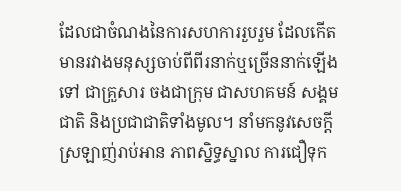ដែលជាចំណងនៃការសហការរួបរួម ដែលកើតមានរវាងមនុស្សចាប់ពីពីរនាក់ឬច្រើននាក់ឡើងទៅ ជាគ្រួសារ ចងជាក្រុម ជាសហគមន៍ សង្គមជាតិ និងប្រជាជាតិទាំងមូល។ នាំមកនូវសេចក្ដីស្រឡាញ់រាប់អាន ភាពស្និទ្ធស្នាល ការជឿទុក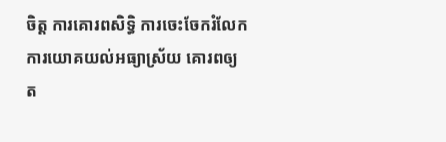ចិត្ត ការគោរពសិទ្ធិ ការចេះចែករំលែក ការយោគយល់អធ្យាស្រ័យ គោរពឲ្យត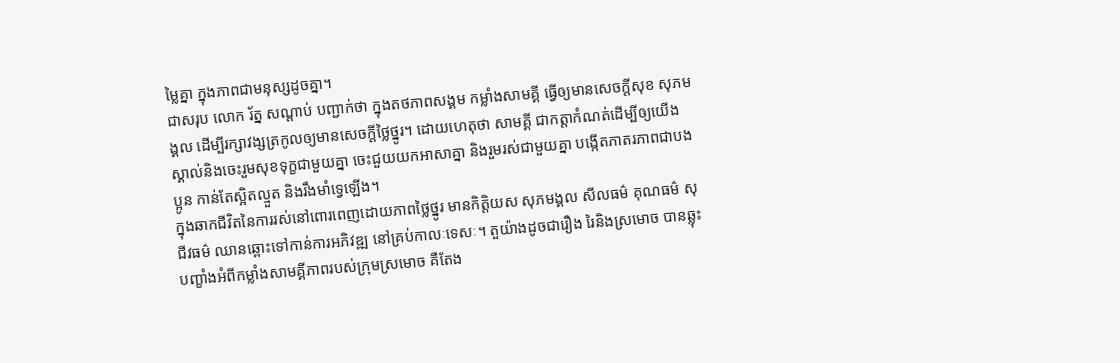ម្លៃគ្នា ក្នុងភាពជាមនុស្សដូចគ្នា។
ជាសរុប លោក រ័ត្ន សណ្ដាប់ បញ្ជាក់ថា ក្នុងតថភាពសង្គម កម្លាំងសាមគ្គី ធ្វើឲ្យមានសេចក្ដីសុខ សុភមង្គល ដើម្បីរក្សាវង្សត្រកូលឲ្យមានសេចក្ដីថ្លៃថ្នូរ។ ដោយហេតុថា សាមគ្គី ជាកត្ដាកំណត់ដើម្បីឲ្យយើង ស្គាល់និងចេះរួមសុខទុក្ខជាមួយគ្នា ចេះជួយយកអាសាគ្នា និងរួមរស់ជាមួយគ្នា បង្កើតភាតរភាពជាបងប្អូន កាន់តែស្អិតល្មួត និងរឹងមាំទ្វេឡើង។
ក្នុងឆាកជីវិតនៃការរស់នៅពោរពេញដោយភាពថ្លៃថ្នូរ មានកិត្តិយស សុភមង្គល សីលធម៌ គុណធម៌ សុជីវធម៌ ឈានឆ្ពោះទៅកាន់ការអភិវឌ្ឍ នៅគ្រប់កាលៈទេសៈ។ តួយ៉ាងដូចជារឿង រៃនិងស្រមោច បានឆ្លុះបញ្ខាំងអំពីកម្លាំងសាមគ្គីភាពរបស់ក្រុមស្រមោច គឺតែង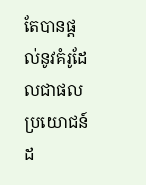តែបានផ្ដល់នូវគំរូដែលជាផលប្រយោជន៍ដ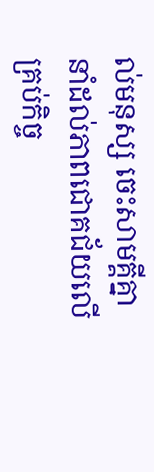ល់មនុស្ស ចេះសាមគ្គីគ្នានាំដល់ភាពជោគជ័យលើគ្រប់កិច្ច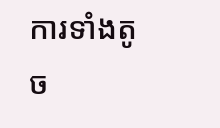ការទាំងតូច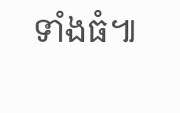ទាំងធំ៕